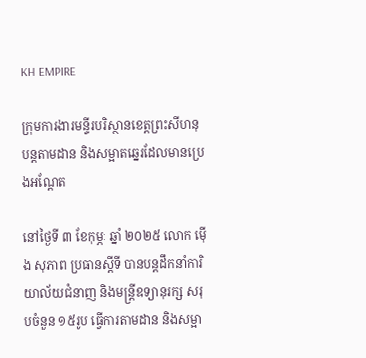KH EMPIRE

ក្រុមការងារមន្ទីរបរិស្ថានខេត្តព្រះសីហនុ បន្តតាមដាន និងសម្អាតឆ្នេរដែលមានប្រេងអណ្តែត

នៅថ្ងៃទី ៣ ខែកុម្ភៈ ឆ្នាំ ២០២៥ លោក ម៉ើង សុភាព ប្រធានស្តីទី បានបន្តដឹកនាំការិយាល័យជំនាញ និងមន្ត្រីឧទ្យានុរក្ស សរុបចំនួន ១៥រូប ធ្វើការតាមដាន និងសម្អា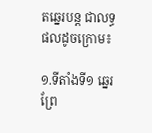តឆ្នេរបន្ត ជាលទ្ធផលដូចក្រោម៖

១.ទីតាំងទី១ ឆ្នេរព្រែ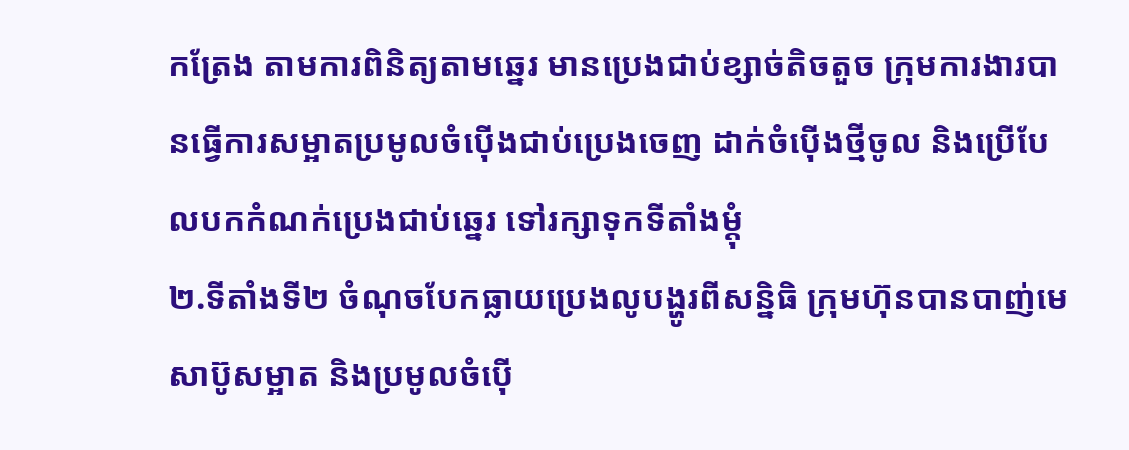កត្រែង តាមការពិនិត្យតាមឆ្នេរ មានប្រេងជាប់ខ្សាច់តិចតួច ក្រុមការងារបានធ្វើការសម្អាតប្រមូលចំប៉ើងជាប់ប្រេងចេញ ដាក់ចំប៉ើងថ្មីចូល និងប្រើបែលបកកំណក់ប្រេងជាប់ឆ្នេរ ទៅរក្សាទុកទីតាំងម្តុំ
២.ទីតាំងទី២ ចំណុចបែកធ្លាយប្រេងលូបង្ហូរពីសន្និធិ ក្រុមហ៊ុនបានបាញ់មេសាប៊ូសម្អាត និងប្រមូលចំប៉ើ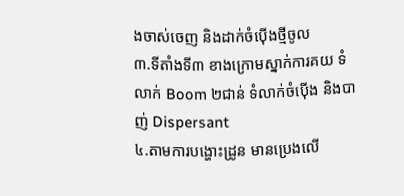ងចាស់ចេញ និងដាក់ចំប៉ើងថ្មីចូល
៣.ទីតាំងទី៣ ខាងក្រោមស្នាក់ការគយ ទំលាក់ Boom ២ជាន់ ទំលាក់ចំប៉ើង និងបាញ់ Dispersant
៤.តាមការបង្ហោះដ្រូន មានប្រេងលើ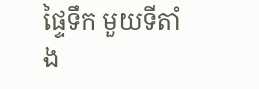ផ្ទៃទឹក មួយទីតាំង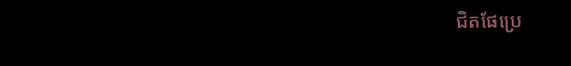ជិតផែប្រេ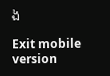ង

Exit mobile version